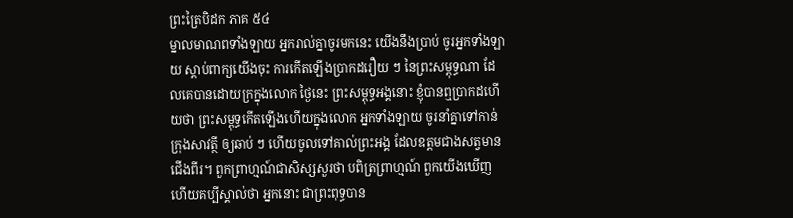ព្រះត្រៃបិដក ភាគ ៥៤
ម្នាលមាណពទាំងឡាយ អ្នករាល់គ្នាចូរមកនេះ យើងនឹងប្រាប់ ចូរអ្នកទាំងឡាយ ស្តាប់ពាក្យយើងចុះ ការកើតឡើងប្រាកដរឿយ ៗ នៃព្រះសម្ពុទ្ធណា ដែលគេបានដោយក្រក្នុងលោក ថ្ងៃនេះ ព្រះសម្ពុទ្ធអង្គនោះ ខ្ញុំបានឮប្រាកដហើយថា ព្រះសម្ពុទ្ធកើតឡើងហើយក្នុងលោក អ្នកទាំងឡាយ ចូរនាំគ្នាទៅកាន់ក្រុងសាវត្ថី ឲ្យឆាប់ ៗ ហើយចូលទៅគាល់ព្រះអង្គ ដែលឧត្តមជាងសត្វមានជើងពីរ។ ពួកព្រាហ្មណ៍ជាសិស្សសួរថា បពិត្រព្រាហ្មណ៍ ពួកយើងឃើញហើយគប្បីស្គាល់ថា អ្នកនោះ ជាព្រះពុទ្ធបាន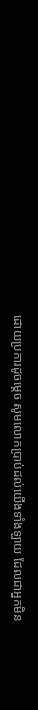ដោយប្រការដូចម្តេច សូមលោកប្រាប់ដល់យើងទាំងឡាយ ដែលជាអ្នកមិន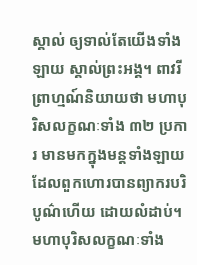ស្គាល់ ឲ្យទាល់តែយើងទាំងឡាយ ស្គាល់ព្រះអង្គ។ ពាវរីព្រាហ្មណ៍និយាយថា មហាបុរិសលក្ខណៈទាំង ៣២ ប្រការ មានមកក្នុងមន្តទាំងឡាយ ដែលពួកហោរបានព្យាករបរិបូណ៌ហើយ ដោយលំដាប់។ មហាបុរិសលក្ខណៈទាំង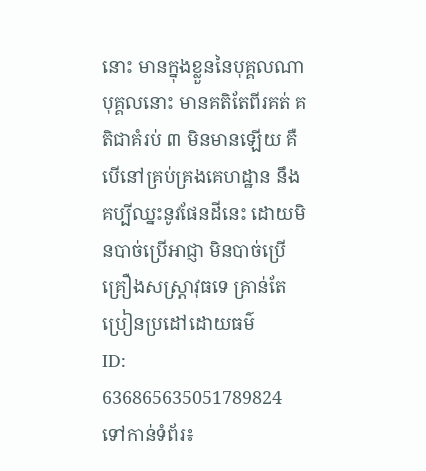នោះ មានក្នុងខ្លួននៃបុគ្គលណា បុគ្គលនោះ មានគតិតែពីរគត់ គតិជាគំរប់ ៣ មិនមានឡើយ គឺបើនៅគ្រប់គ្រងគេហដ្ឋាន នឹងគប្បីឈ្នះនូវផែនដីនេះ ដោយមិនបាច់ប្រើអាជ្ញា មិនបាច់ប្រើគ្រឿងសស្ត្រាវុធទេ គ្រាន់តែប្រៀនប្រដៅដោយធម៌
ID: 636865635051789824
ទៅកាន់ទំព័រ៖